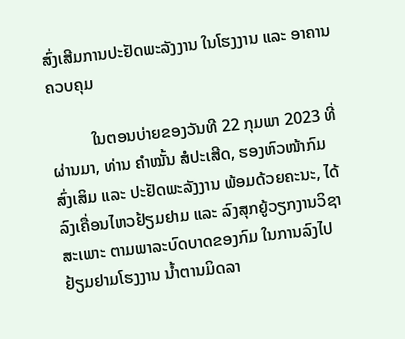ສົ່ງເສີມການປະຢັດພະລັງງານ ໃນໂຮງງານ ແລະ ອາຄານຄວບຄຸມ

          ໃນຕອນບ່າຍຂອງວັນທີ 22 ກຸມພາ 2023 ທີ່ຜ່ານມາ, ທ່ານ ຄໍາໝັ້ນ ສໍປະເສີດ, ຮອງຫົວໜ້າກົມ ສົ່ງເສິມ ແລະ ປະຢັດພະລັງງານ ພ້ອມດ້ວຍຄະນະ, ໄດ້ລົງເຄື່ອນໄຫວຢ້ຽມຢາມ ແລະ ລົງສຸກຍູ້ວຽກງານວິຊາສະເພາະ ຕາມພາລະບົດບາດຂອງກົມ ໃນການລົງໄປຢ້ຽມຢາມໂຮງງານ ນ້ຳຕານມິດລາ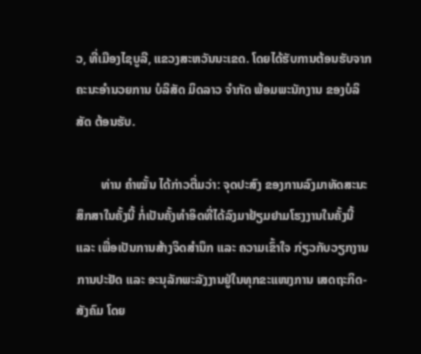ວ, ທີ່ເມືອງໄຊບູລີ, ແຂວງສະຫວັນນະເຂດ. ໂດຍໄດ້ຮັບການຕ້ອນຮັບຈາກ ຄະນະອຳນວຍການ ບໍລິສັດ ມິດລາວ ຈຳກັດ ພ້ອມພະນັກງານ ຂອງບໍລິສັດ ຕ້ອນຮັບ.

        ທ່ານ ຄຳໝັ້ນ ໄດ້ກ່າວຕື່ມວ່າ: ຈຸດປະສົງ ຂອງການລົງມາທັດສະນະສຶກສາໃນຄັ້ງນີ້ ກໍ່ເປັນຄັ້ງທຳອິດທີ່ໄດ້ລົງມາຢ້ຽມຢາມໂຮງງານໃນຄັ້ງນີ້ ແລະ ເພື່ອເປັນການສ້າງຈິດສໍານຶກ ແລະ ຄວາມເຂົ້າໃຈ ກ່ຽວກັບວຽກງານການປະຢັດ ແລະ ອະນຸລັກພະລັງງານຢູ່ໃນທຸກຂະແໜງການ ເສດຖະກິດ-ສັງຄົມ ໂດຍ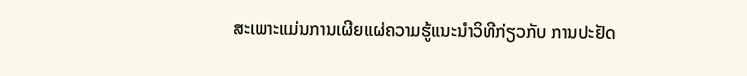ສະເພາະແມ່ນການເຜີຍແຜ່ຄວາມຮູ້ແນະນໍາວິທີກ່ຽວກັບ ການປະຢັດ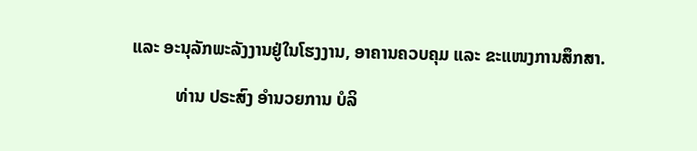ແລະ ອະນຸລັກພະລັງງານຢູ່ໃນໂຮງງານ, ອາຄານຄວບຄຸມ ແລະ ຂະແໜງການສຶກສາ.

          ທ່ານ ປຣະສົງ ອຳນວຍການ ບໍລິ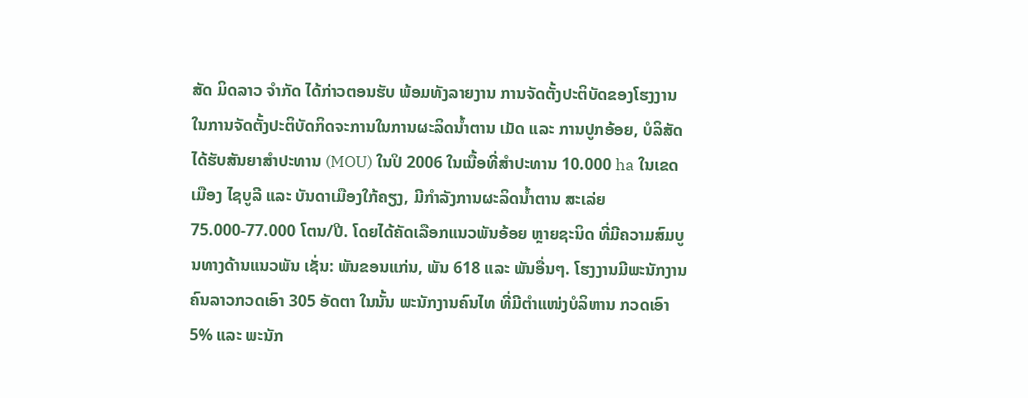ສັດ ມິດລາວ ຈຳກັດ ໄດ້ກ່າວຕອນຮັບ ພ້ອມທັງລາຍງານ ການຈັດຕັ້ງປະຕິບັດຂອງໂຮງງານ ໃນການຈັດຕັ້ງປະຕິບັດກິດຈະການໃນການຜະລິດນ້ຳຕານ ເມັດ ແລະ ການປູກອ້ອຍ, ບໍລິສັດ ໄດ້ຮັບສັນຍາສຳປະທານ (MOU) ໃນປິ 2006 ໃນເນື້ອທີ່ສຳປະທານ 10.000 ha ໃນເຂດເມືອງ ໄຊບູລີ ແລະ ບັນດາເມືອງໃກ້ຄຽງ, ມີກຳລັງການຜະລິດນ້ຳຕານ ສະເລ່ຍ 75.000-77.000 ໂຕນ/ປີ. ໂດຍໄດ້ຄັດເລືອກແນວພັນອ້ອຍ ຫຼາຍຊະນິດ ທີ່ມີຄວາມສົມບູນທາງດ້ານແນວພັນ ເຊັ່ນ: ພັນຂອນແກ່ນ, ພັນ 618 ແລະ ພັນອື່ນໆ. ໂຮງງານມີພະນັກງານຄົນລາວກວດເອົາ 305 ອັດຕາ ໃນນັ້ນ ພະນັກງານຄົນໄທ ທີ່ມີຕຳແໜ່ງບໍລິຫານ ກວດເອົາ 5% ແລະ ພະນັກ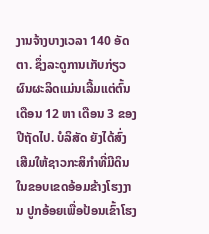ງານຈ້າງບາງເວລາ 140 ອັດຕາ. ຊຶ່ງລະດູການເກັບກ່ຽວຜົນຜະລິດແມ່ນເລີ້ມແຕ່ຕົ້ນເດືອນ 12 ຫາ ເດືອນ 3 ຂອງປີຖັດໄປ. ບໍລິສັດ ຍັງໄດ້ສົ່ງເສີມໃຫ້ຊາວກະສິກຳທີ່ມີດິນໃນຂອບເຂດອ້ອມຂ້າງໂຮງງານ ປູກອ້ອຍເພື່ອປ້ອນເຂົ້າໂຮງ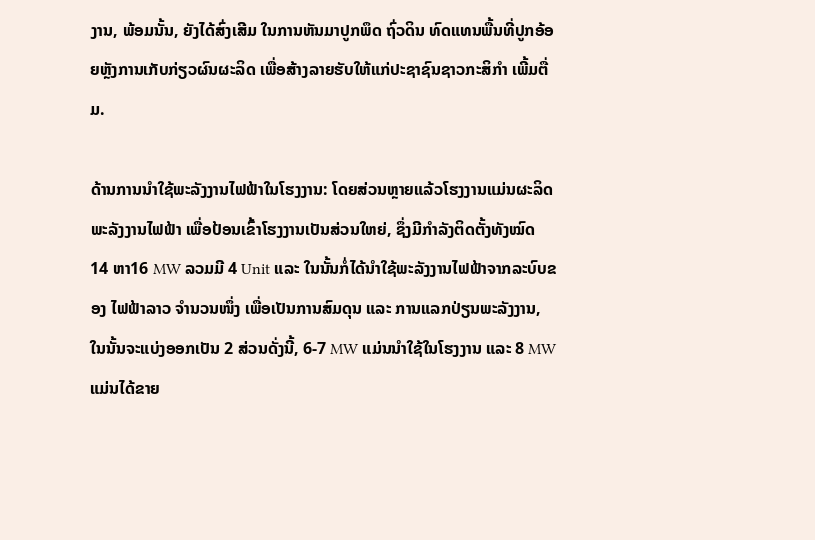ງານ, ພ້ອມນັ້ນ, ຍັງໄດ້ສົ່ງເສີມ ໃນການຫັນມາປູກພຶດ ຖົ່ວດິນ ທົດແທນພື້ນທີ່ປູກອ້ອຍຫຼັງການເກັບກ່ຽວຜົນຜະລິດ ເພື່ອສ້າງລາຍຮັບໃຫ້ແກ່ປະຊາຊົນຊາວກະສິກຳ ເພີ້ມຕື່ມ.

ດ້ານການນຳໃຊ້ພະລັງງານໄຟຟ້າໃນໂຮງງານ: ໂດຍສ່ວນຫຼາຍແລ້ວໂຮງງານແມ່ນຜະລິດພະລັງງານໄຟຟ້າ ເພື່ອປ້ອນເຂົ້າໂຮງງານເປັນສ່ວນໃຫຍ່, ຊຶ່ງມີກຳລັງຕິດຕັ້ງທັງໝົດ 14 ຫາ16 MW ລວມມີ 4 Unit ແລະ ໃນນັ້ນກໍ່ໄດ້ນຳໃຊ້ພະລັງງານໄຟຟ້າຈາກລະບົບຂອງ ໄຟຟ້າລາວ ຈຳນວນໜຶ່ງ ເພື່ອເປັນການສົມດຸນ ແລະ ການແລກປ່ຽນພະລັງງານ, ໃນນັ້ນຈະແບ່ງອອກເປັນ 2 ສ່ວນດັ່ງນີ້, 6-7 MW ແມ່ນນຳໃຊ້ໃນໂຮງງານ ແລະ 8 MW ແມ່ນໄດ້ຂາຍ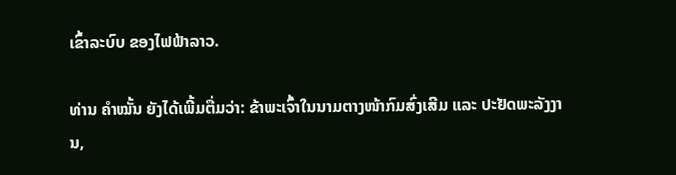ເຂົ້າລະບົບ ຂອງໄຟຟ້າລາວ.

ທ່ານ ຄຳໝັ້ນ ຍັງໄດ້ເພີ້ມຕື່ມວ່າ: ຂ້າພະເຈົ້າໃນນາມຕາງໜ້າກົມສົ່ງເສີມ ແລະ ປະຢັດພະລັງງານ,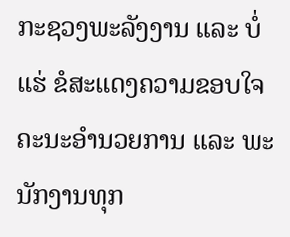ກະຊວງພະລັງງານ ແລະ ບໍ່ແຮ່ ຂໍສະແດງຄວາມຂອບໃຈ ຄະນະອຳນວຍການ ແລະ ພະນັກງານທຸກ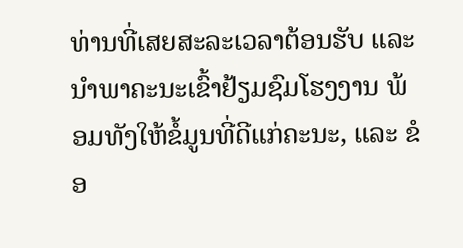ທ່ານທີ່ເສຍສະລະເວລາຕ້ອນຮັບ ແລະ ນຳພາຄະນະເຂົ້າຢ້ຽມຊົມໂຮງງານ ພ້ອມທັງໃຫ້ຂໍ້ມູນທີ່ດີແກ່ຄະນະ, ແລະ ຂໍອ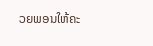ວຍພອນໃຫ້ຄະ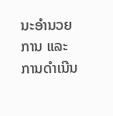ນະອຳນວຍການ ແລະ ການດຳເນີນ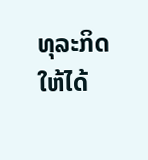ທຸລະກິດ ໃຫ້ໄດ້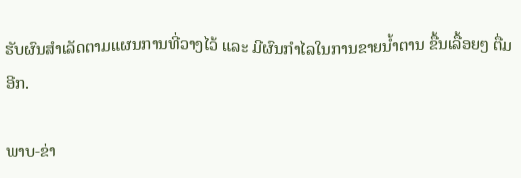ຮັບຜົນສຳເລັດຕາມແຜນການທີ່ວາງໄວ້ ແລະ ມີຜົນກຳໄລໃນການຂາຍນ້ຳຕານ ຂື້ນເລື້ອຍໆ ຕື່ມອີກ.

ພາບ-ຂ່າ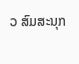ວ ສົມສະນຸກ